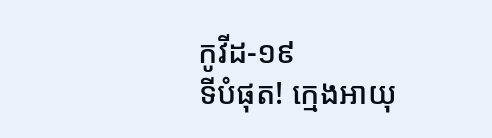កូវីដ-១៩
ទីបំផុត! ក្មេងអាយុ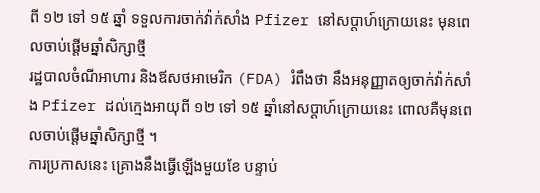ពី ១២ ទៅ ១៥ ឆ្នាំ ទទួលការចាក់វ៉ាក់សាំង Pfizer នៅសប្តាហ៍ក្រោយនេះ មុនពេលចាប់ផ្តើមឆ្នាំសិក្សាថ្មី
រដ្ឋបាលចំណីអាហារ និងឪសថអាមេរិក (FDA) រំពឹងថា នឹងអនុញ្ញាតឲ្យចាក់វ៉ាក់សាំង Pfizer ដល់ក្មេងអាយុពី ១២ ទៅ ១៥ ឆ្នាំនៅសប្តាហ៍ក្រោយនេះ ពោលគឺមុនពេលចាប់ផ្តើមឆ្នាំសិក្សាថ្មី ។
ការប្រកាសនេះ គ្រោងនឹងធ្វើឡើងមួយខែ បន្ទាប់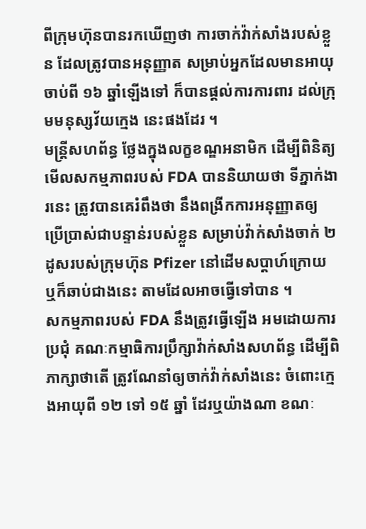ពីក្រុមហ៊ុនបានរកឃើញថា ការចាក់វ៉ាក់សាំងរបស់ខ្លួន ដែលត្រូវបានអនុញ្ញាត សម្រាប់អ្នកដែលមានអាយុចាប់ពី ១៦ ឆ្នាំឡើងទៅ ក៏បានផ្តល់ការការពារ ដល់ក្រុមមនុស្សវ័យក្មេង នេះផងដែរ ។
មន្ត្រីសហព័ន្ធ ថ្លែងក្នុងលក្ខខណ្ឌអនាមិក ដើម្បីពិនិត្យមើលសកម្មភាពរបស់ FDA បាននិយាយថា ទីភ្នាក់ងារនេះ ត្រូវបានគេរំពឹងថា នឹងពង្រីកការអនុញ្ញាតឲ្យ ប្រើប្រាស់ជាបន្ទាន់របស់ខ្លួន សម្រាប់វ៉ាក់សាំងចាក់ ២ ដូសរបស់ក្រុមហ៊ុន Pfizer នៅដើមសប្តាហ៍ក្រោយ ឬក៏ឆាប់ជាងនេះ តាមដែលអាចធ្វើទៅបាន ។
សកម្មភាពរបស់ FDA នឹងត្រូវធ្វើឡើង អមដោយការប្រជុំ គណៈកម្មាធិការប្រឹក្សាវ៉ាក់សាំងសហព័ន្ធ ដើម្បីពិភាក្សាថាតើ ត្រូវណែនាំឲ្យចាក់វ៉ាក់សាំងនេះ ចំពោះក្មេងអាយុពី ១២ ទៅ ១៥ ឆ្នាំ ដែរឬយ៉ាងណា ខណៈ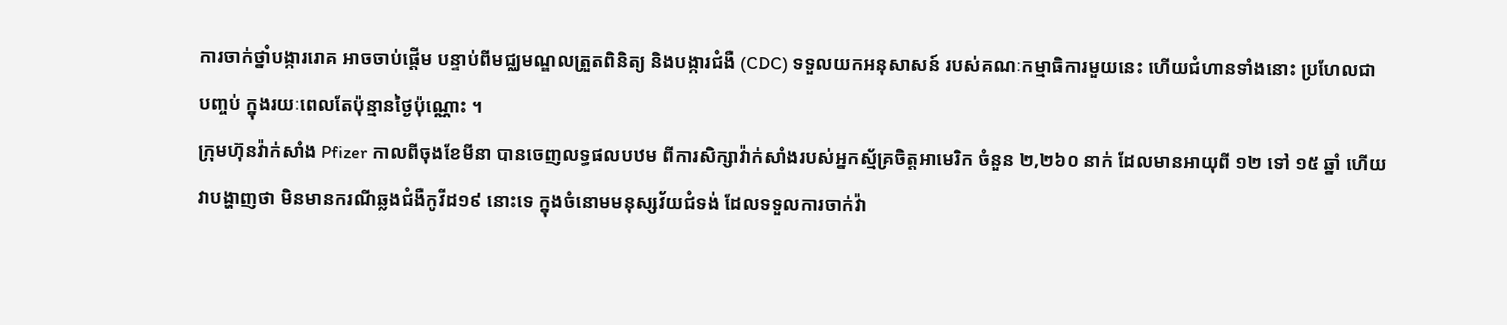ការចាក់ថ្នាំបង្ការរោគ អាចចាប់ផ្តើម បន្ទាប់ពីមជ្ឈមណ្ឌលត្រួតពិនិត្យ និងបង្ការជំងឺ (CDC) ទទួលយកអនុសាសន៍ របស់គណៈកម្មាធិការមួយនេះ ហើយជំហានទាំងនោះ ប្រហែលជាបញ្ចប់ ក្នុងរយៈពេលតែប៉ុន្មានថ្ងៃប៉ុណ្ណោះ ។
ក្រុមហ៊ុនវ៉ាក់សាំង Pfizer កាលពីចុងខែមីនា បានចេញលទ្ធផលបឋម ពីការសិក្សាវ៉ាក់សាំងរបស់អ្នកស្ម័គ្រចិត្តអាមេរិក ចំនួន ២,២៦០ នាក់ ដែលមានអាយុពី ១២ ទៅ ១៥ ឆ្នាំ ហើយវាបង្ហាញថា មិនមានករណីឆ្លងជំងឺកូវីដ១៩ នោះទេ ក្នុងចំនោមមនុស្សវ័យជំទង់ ដែលទទួលការចាក់វ៉ា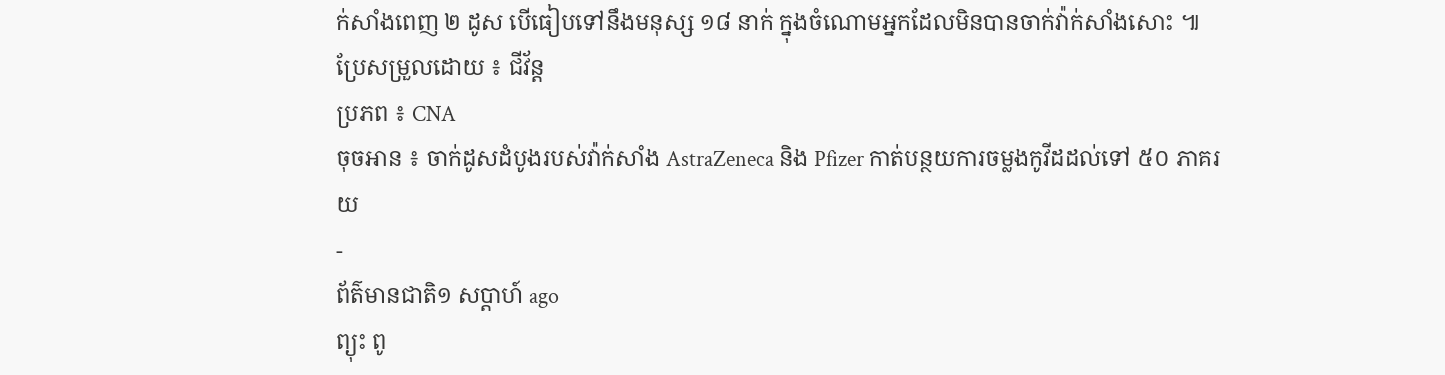ក់សាំងពេញ ២ ដូស បើធៀបទៅនឹងមនុស្ស ១៨ នាក់ ក្នុងចំណោមអ្នកដែលមិនបានចាក់វ៉ាក់សាំងសោះ ៕
ប្រែសម្រួលដោយ ៖ ជីវ័ន្ត
ប្រភព ៖ CNA
ចុចអាន ៖ ចាក់ដូសដំបូងរបស់វ៉ាក់សាំង AstraZeneca និង Pfizer កាត់បន្ថយការចម្លងកូវីដដល់ទៅ ៥០ ភាគរយ
-
ព័ត៌មានជាតិ១ សប្តាហ៍ ago
ព្យុះ ពូ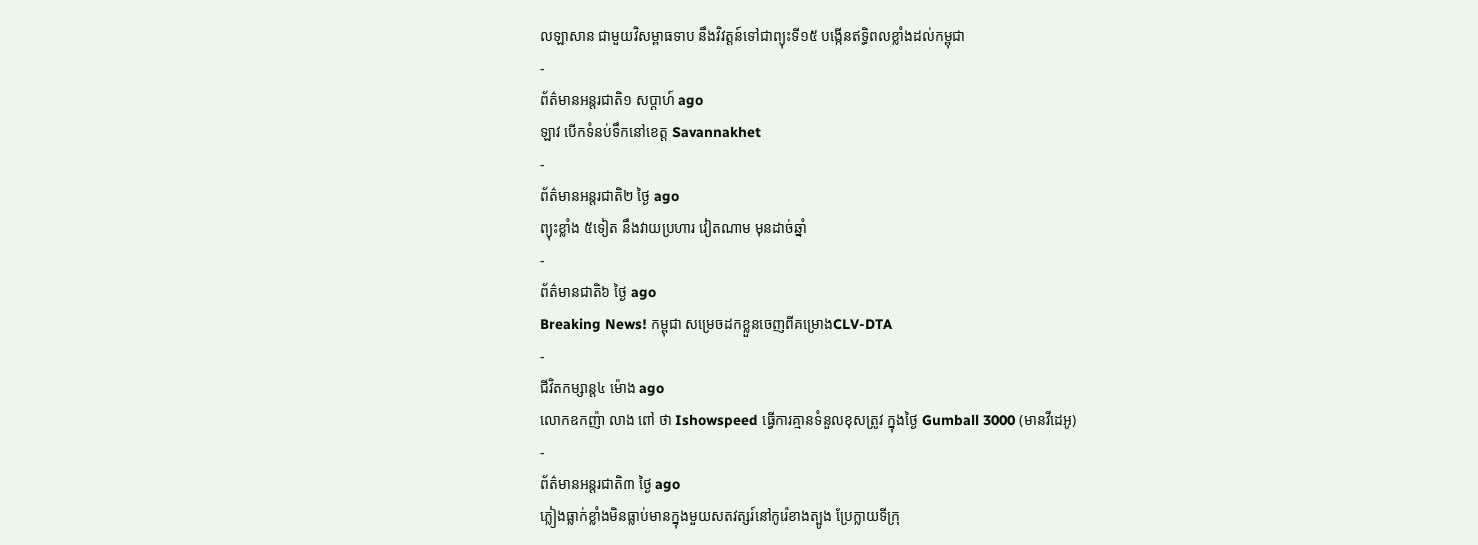លឡាសាន ជាមួយវិសម្ពាធទាប នឹងវិវត្តន៍ទៅជាព្យុះទី១៥ បង្កើនឥទ្ធិពលខ្លាំងដល់កម្ពុជា
-
ព័ត៌មានអន្ដរជាតិ១ សប្តាហ៍ ago
ឡាវ បើកទំនប់ទឹកនៅខេត្ត Savannakhet
-
ព័ត៌មានអន្ដរជាតិ២ ថ្ងៃ ago
ព្យុះខ្លាំង ៥ទៀត នឹងវាយប្រហារ វៀតណាម មុនដាច់ឆ្នាំ
-
ព័ត៌មានជាតិ៦ ថ្ងៃ ago
Breaking News! កម្ពុជា សម្រេចដកខ្លួនចេញពីគម្រោងCLV-DTA
-
ជីវិតកម្សាន្ដ៤ ម៉ោង ago
លោកឧកញ៉ា លាង ពៅ ថា Ishowspeed ធ្វើការគ្មានទំនួលខុសត្រូវ ក្នុងថ្ងៃ Gumball 3000 (មានវីដេអូ)
-
ព័ត៌មានអន្ដរជាតិ៣ ថ្ងៃ ago
ភ្លៀងធ្លាក់ខ្លាំងមិនធ្លាប់មានក្នុងមួយសតវត្សរ៍នៅកូរ៉េខាងត្បូង ប្រែក្លាយទីក្រុ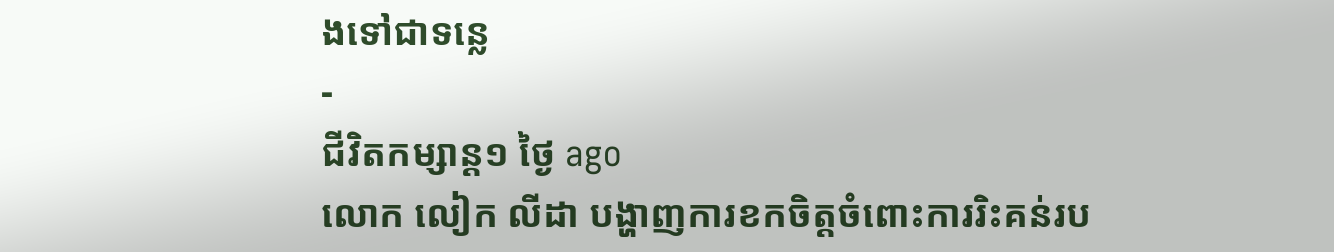ងទៅជាទន្លេ
-
ជីវិតកម្សាន្ដ១ ថ្ងៃ ago
លោក លៀក លីដា បង្ហាញការខកចិត្តចំពោះការរិះគន់រប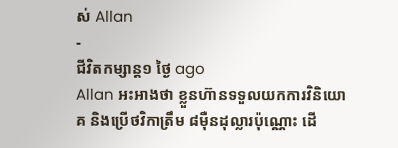ស់ Allan
-
ជីវិតកម្សាន្ដ១ ថ្ងៃ ago
Allan អះអាងថា ខ្លួនហ៊ានទទួលយកការវិនិយោគ និងប្រើថវិកាត្រឹម ៨មុឺនដុល្លារប៉ុណ្ណោះ ដើ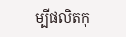ម្បីផលិតកុ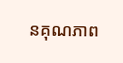នគុណភាព